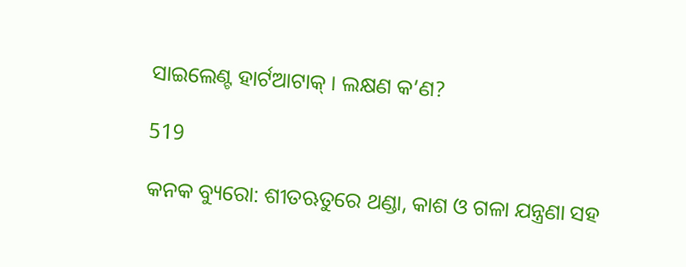ସାଇଲେଣ୍ଟ ହାର୍ଟଆଟାକ୍ । ଲକ୍ଷଣ କ’ଣ?

519

କନକ ବ୍ୟୁରୋ: ଶୀତଋତୁରେ ଥଣ୍ଡା, କାଶ ଓ ଗଳା ଯନ୍ତ୍ରଣା ସହ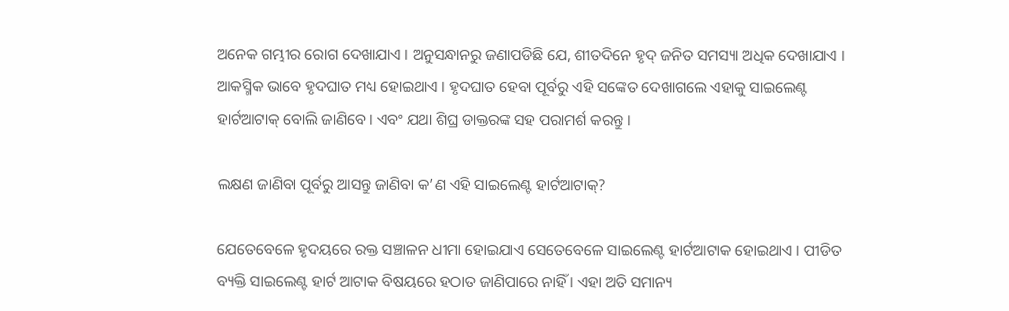ଅନେକ ଗମ୍ଭୀର ରୋଗ ଦେଖାଯାଏ । ଅନୁସନ୍ଧାନରୁ ଜଣାପଡିଛି ଯେ, ଶୀତଦିନେ ହୃଦ୍ ଜନିତ ସମସ୍ୟା ଅଧିକ ଦେଖାଯାଏ । ଆକସ୍ମିକ ଭାବେ ହୃଦଘାତ ମଧ୍ୟ ହୋଇଥାଏ । ହୃଦଘାତ ହେବା ପୂର୍ବରୁ ଏହି ସଙ୍କେତ ଦେଖାଗଲେ ଏହାକୁ ସାଇଲେଣ୍ଟ ହାର୍ଟଆଟାକ୍ ବୋଲି ଜାଣିବେ । ଏବଂ ଯଥା ଶିଘ୍ର ଡାକ୍ତରଙ୍କ ସହ ପରାମର୍ଶ କରନ୍ତୁ ।

ଲକ୍ଷଣ ଜାଣିବା ପୂର୍ବରୁ ଆସନ୍ତୁ ଜାଣିବା କ’ଣ ଏହି ସାଇଲେଣ୍ଟ ହାର୍ଟଆଟାକ୍?

ଯେତେବେଳେ ହୃଦୟରେ ରକ୍ତ ସଞ୍ଚାଳନ ଧୀମା ହୋଇଯାଏ ସେତେବେଳେ ସାଇଲେଣ୍ଟ ହାର୍ଟଆଟାକ ହୋଇଥାଏ । ପୀଡିତ ବ୍ୟକ୍ତି ସାଇଲେଣ୍ଟ ହାର୍ଟ ଆଟାକ ବିଷୟରେ ହଠାତ ଜାଣିପାରେ ନାହିଁ । ଏହା ଅତି ସମାନ୍ୟ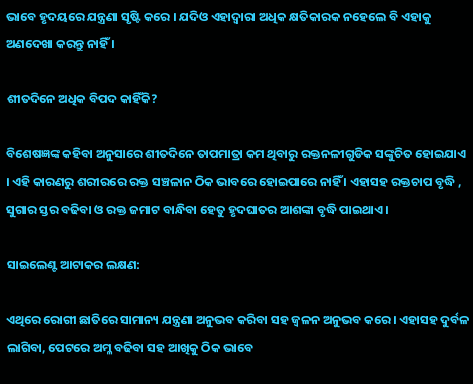ଭାବେ ହୃଦୟରେ ଯନ୍ତ୍ରଣା ସୃଷ୍ଟି କରେ । ଯଦିଓ ଏହାଦ୍ୱାରା ଅଧିକ କ୍ଷତିକାରକ ନହେଲେ ବି ଏହାକୁ ଅଣଦେଖା କରନ୍ତୁ ନାହିଁ ।

ଶୀତଦିନେ ଅଧିକ ବିପଦ କାହିଁକି?

ବିଶେଷଜ୍ଞଙ୍କ କହିବା ଅନୁସାରେ ଶୀତଦିନେ ତାପମାତ୍ରା କମ ଥିବାରୁ ରକ୍ତନଳୀଗୁଡିକ ସଙ୍କୁଚିତ ହୋଇଯାଏ । ଏହି କାରଣରୁ ଶରୀରରେ ରକ୍ତ ସଞ୍ଚଳାନ ଠିକ ଭାବରେ ହୋଇପାରେ ନାହିଁ । ଏହାସହ ରକ୍ତଚାପ ବୃଦ୍ଧି , ସୁଗାର ସ୍ତର ବଢିବା ଓ ରକ୍ତ ଜମାଟ ବାନ୍ଧିବା ହେତୁ ହୃଦଘାତର ଆଶଙ୍କା ବୃଦ୍ଧି ପାଇଥାଏ ।

ସାଇଲେଣ୍ଟ ଆଟାକର ଲକ୍ଷଣ:

ଏଥିରେ ରୋଗୀ ଛାତିରେ ସାମାନ୍ୟ ଯନ୍ତ୍ରଣା ଅନୁଭବ କରିବା ସହ ଜ୍ୱଳନ ଅନୁଭବ କରେ । ଏହାସହ ଦୁର୍ବଳ ଲାଗିବା, ପେଟରେ ଅମ୍ଳ ବଢିବା ସହ ଆଖିକୁ ଠିକ ଭାବେ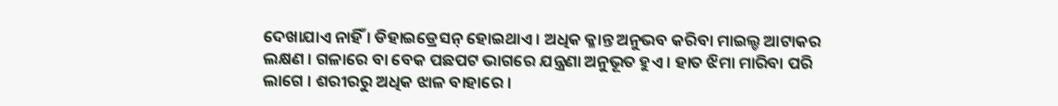ଦେଖାଯାଏ ନାହିଁ । ଡିହାଇଡ୍ରେସନ୍ ହୋଇଥାଏ । ଅଧିକ କ୍ଳାନ୍ତ ଅନୁଭବ କରିବା ମାଇଲ୍ଡ ଆଟାକର ଲକ୍ଷଣ । ଗଳାରେ ବା ବେକ ପଛପଟ ଭାଗରେ ଯନ୍ତ୍ରଣା ଅନୁଭୂତ ହୁଏ । ହାତ ଝିମା ମାରିବା ପରି ଲାଗେ । ଶରୀରରୁ ଅଧିକ ଝାଳ ବାହାରେ ।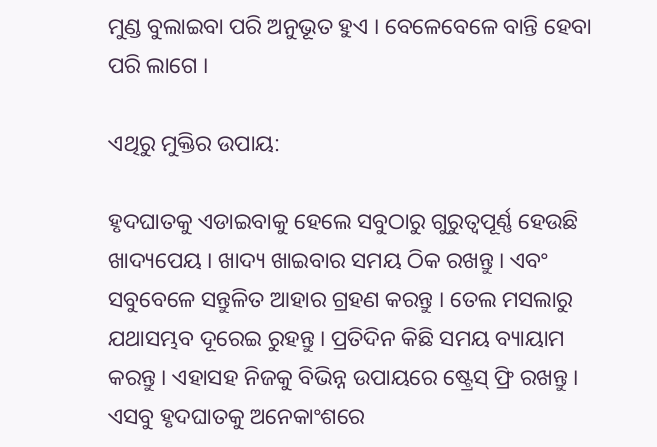ମୁଣ୍ଡ ବୁଲାଇବା ପରି ଅନୁଭୂତ ହୁଏ । ବେଳେବେଳେ ବାନ୍ତି ହେବା ପରି ଲାଗେ ।

ଏଥିରୁ ମୁକ୍ତିର ଉପାୟ:

ହୃଦଘାତକୁ ଏଡାଇବାକୁ ହେଲେ ସବୁଠାରୁ ଗୁରୁତ୍ୱପୂର୍ଣ୍ଣ ହେଉଛି ଖାଦ୍ୟପେୟ । ଖାଦ୍ୟ ଖାଇବାର ସମୟ ଠିକ ରଖନ୍ତୁ । ଏବଂ ସବୁବେଳେ ସନ୍ତୁଳିତ ଆହାର ଗ୍ରହଣ କରନ୍ତୁ । ତେଲ ମସଲାରୁ ଯଥାସମ୍ଭବ ଦୂରେଇ ରୁହନ୍ତୁ । ପ୍ରତିଦିନ କିଛି ସମୟ ବ୍ୟାୟାମ କରନ୍ତୁ । ଏହାସହ ନିଜକୁ ବିଭିନ୍ନ ଉପାୟରେ ଷ୍ଟ୍ରେସ୍ ଫ୍ରି ରଖନ୍ତୁ । ଏସବୁ ହୃଦଘାତକୁ ଅନେକାଂଶରେ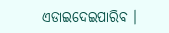ଏଡାଇଦେଇପାରିବ ।